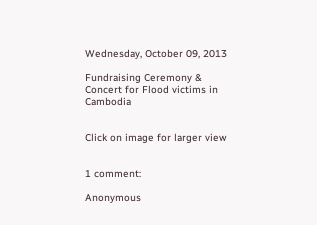Wednesday, October 09, 2013

Fundraising Ceremony & Concert for Flood victims in Cambodia


Click on image for larger view


1 comment:

Anonymous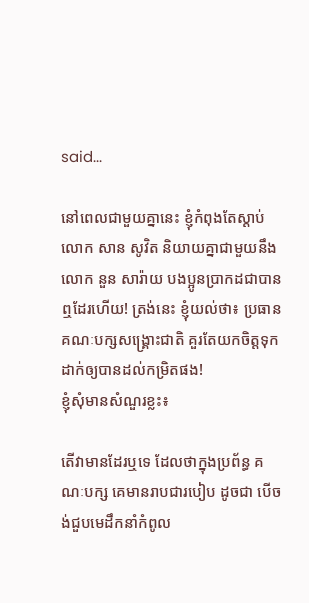said...

នៅពេលជាមួយគ្នានេះ ខ្ញុំកំពុងតែស្ដាប់ លោក សាន សូវិត និយាយគ្នាជាមួយនឹង លោក នួន សារ៉ាយ បងប្អូនប្រាកដជាបានឮដែរហើយ! ត្រង់នេះ ខ្ញុំយល់ថា៖ ប្រធាន គណៈបក្សសង្គ្រោះជាតិ គួរតែយកចិត្តទុកដាក់ឲ្យបានដល់កម្រិតផង!
ខ្ញុំសុំមានសំណួរខ្លះ៖

តើវាមានដែរឬទេ ដែលថាក្នុងប្រព័ន្ធ គណៈបក្ស គេមានរាបជារបៀប ដូចជា បើចង់ជួបមេដឹកនាំកំពូល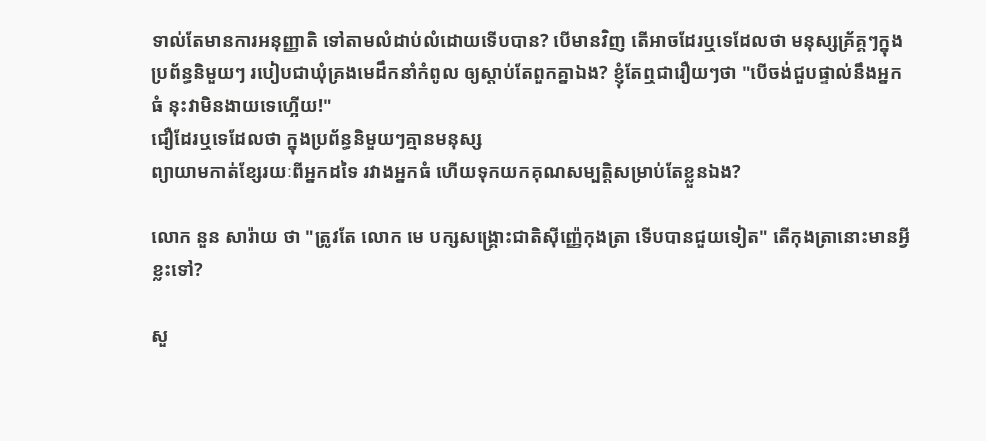ទាល់តែមានការអនុញ្ញាតិ ទៅតាមលំដាប់លំដោយទើបបាន? បើមានវិញ តើអាចដែរឬទេដែលថា មនុស្សគ្រ័គ្គៗក្នុងប្រព័ន្ធនិមួយៗ របៀបជាឃុំគ្រងមេដឹកនាំកំពូល ឲ្យស្ដាប់តែពួកគ្នាឯង? ខ្ញុំតែឮជារឿយៗថា "បើចង់ជួបផ្ទាល់នឹងអ្នកធំ នុះវាមិនងាយទេហ្អើយ!"
ជឿដែរឬទេដែលថា ក្នុងប្រព័ន្ធនិមួយៗគ្មានមនុស្ស
ព្យាយាមកាត់ខ្សែរយៈពីអ្នកដទៃ រវាងអ្នកធំ ហើយទុកយកគុណសម្បត្តិសម្រាប់តែខ្លួនឯង?

លោក នួន សារ៉ាយ ថា "ត្រូវតែ លោក មេ បក្សសង្គ្រោះជាតិស៊ីញ្ញ៉េកុងត្រា ទើបបានជួយទៀត" តើកុងត្រានោះមានអ្វីខ្លះទៅ?

សួ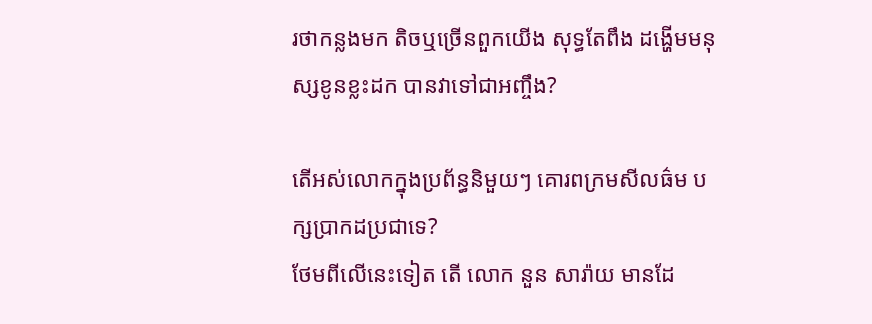រថាកន្លងមក តិចឬច្រើនពួកយើង សុទ្ធតែពឹង ដង្ហើមមនុស្សខូនខ្លះដក បានវាទៅជាអញ្ចឹង?

តើអស់លោកក្នុងប្រព័ន្ធនិមួយៗ គោរពក្រមសីលធ៌ម បក្សប្រាកដប្រជាទេ?
ថែមពីលើនេះទៀត តើ លោក នួន សារ៉ាយ មានដែ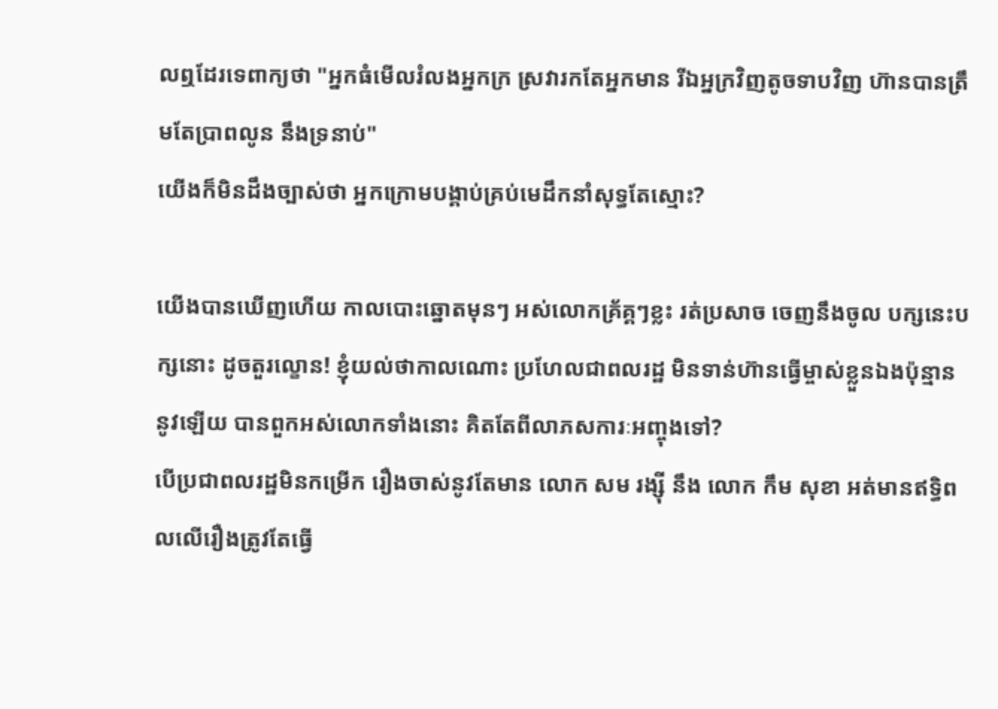លឮដែរទេពាក្យថា "អ្នកធំមើលរំលងអ្នកក្រ ស្រវារកតែអ្នកមាន រីឯអ្នក្រវិញតូចទាបវិញ ហ៊ានបានត្រឹមតែប្រាពលូន នឹងទ្រនាប់"
យើងក៏មិនដឹងច្បាស់ថា អ្នកក្រោមបង្គាប់គ្រប់មេដឹកនាំសុទ្ធតែស្មោះ?

យើងបានឃើញហើយ កាលបោះឆ្នោតមុនៗ អស់លោកគ្រ័គ្គៗខ្លះ រត់ប្រសាច ចេញនឹងចូល បក្សនេះបក្សនោះ ដូចតួរល្ខោន! ខ្ញុំយល់ថាកាលណោះ ប្រហែលជាពលរដ្ឋ មិនទាន់ហ៊ានធ្វើម្ចាស់ខ្លួនឯងប៉ុន្មាននូវឡើយ បានពួកអស់លោកទាំងនោះ គិតតែពីលាភសការៈអញ្ចុងទៅ?
បើប្រជាពលរដ្ឋមិនកម្រើក រឿងចាស់នូវតែមាន លោក សម រង្ស៊ី នឹង លោក កឹម សុខា អត់មានឥទ្ធិពលលើរឿងត្រូវតែធ្វើ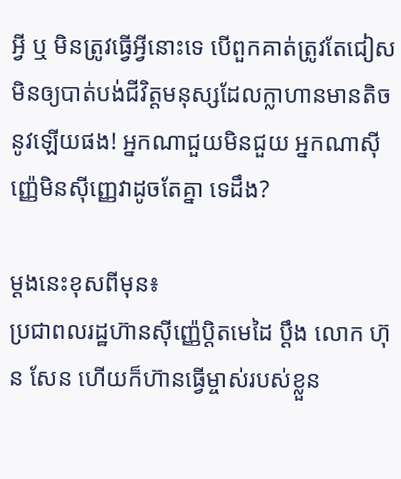អ្វី ឬ មិនត្រូវធ្វើអ្វីនោះទេ បើពួកគាត់ត្រូវតែជៀស មិនឲ្យបាត់បង់ជីវិត្តមនុស្សដែលក្លាហានមានតិចនូវឡើយផង! អ្នកណាជួយមិនជួយ អ្នកណាស៊ីញ្ញ៉េមិនស៊ីញ្ញេវាដូចតែគ្នា ទេដឹង?

ម្ដងនេះខុសពីមុន៖
ប្រជាពលរដ្ឋហ៊ានស៊ីញ្ញ៉េប្ដិតមេដៃ ប្ដឹង លោក ហ៊ុន សែន ហើយក៏ហ៊ានធ្វើម្ចាស់របស់ខ្លួន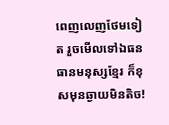ពេញលេញថែមទៀត រួចមើលទៅឯធនធានមនុស្សខ្មែរ ក៏ខុសមុនឆ្ងាយមិនតិច!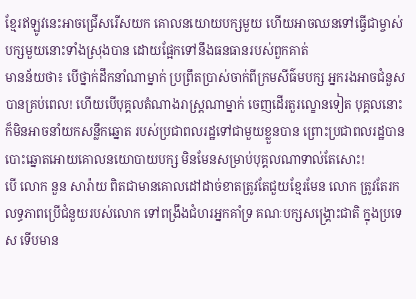ខ្មែរឥឡូវនេះអាចជ្រើសរើសយក គោលនយោយបក្សមួយ ហើយអាចឈនទៅធ្វើជាម្ចាស់បក្សមួយនោះទាំងស្រុងបាន ដោយផ្អែកទៅនឹងធនធានរបស់ពួកគាត់
មានន័យថា៖ បើថ្នាក់ដឹកនាំណាម្នាក់ ប្រព្រឹតប្រាស់ចាក់ពីក្រមសីធ៌មបក្ស អ្នករងអាចជំនួសបានគ្រប់ពេល! ហើយបើបុគ្គលតំណាងរាស្ដ្រណាម្នាក់ ចេញដើរតួរល្ខោនទៀត បុគ្គលនោះក៏មិនអាចនាំយកសន្លឹកឆ្នោត របស់ប្រជាពលរដ្ឋទៅជាមួយខ្លួនបាន ព្រោះប្រជាពលរដ្ឋបានបោះឆ្នោតអោយគោលនយោបាយបក្ស មិនមែនសម្រាប់បុគ្គលណាទាល់តែសោះ!
បើ លោក នួន សារ៉ាយ ពិតជាមានគោលដៅដាច់ខាតត្រូវតែជួយខ្មែរមែន លោក ត្រូវតែរកលទ្ធភាពប្រើជំនួយរបស់លោក ទៅពង្រឹងជំហរអ្នកគាំទ្រ គណៈបក្សសង្គ្រោះជាតិ ក្នុងប្រទេស ទើបមាន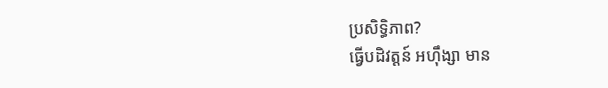ប្រសិទ្ធិភាព?
ធ្វើបដិវត្តន៍ អហ៊ឹង្សា មាន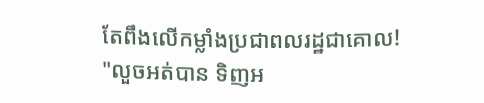តែពឹងលើកម្លាំងប្រជាពលរដ្ឋជាគោល!
"លួចអត់បាន ទិញអ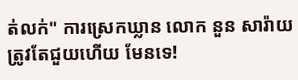ត់លក់" ការស្រេកឃ្លាន លោក នួន សារ៉ាយ ត្រូវតែជួយហើយ មែនទេ!